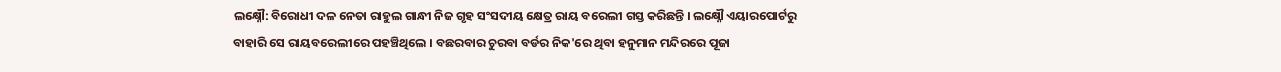ଲକ୍ଷ୍ନୌ: ବିରୋଧୀ ଦଳ ନେତା ରାହୁଲ ଗାନ୍ଧୀ ନିଜ ଗୃହ ସଂସଦୀୟ କ୍ଷେତ୍ର ରାୟ ବରେଲୀ ଗସ୍ତ କରିଛନ୍ତି । ଲକ୍ଷ୍ନୌ ଏୟାରପୋର୍ଟରୁ ବାହାରି ସେ ରାୟବରେଲୀରେ ପହଞ୍ଚିଥିଲେ । ବଛରବାର ଚୁରବା ବର୍ଡର ନିକ'ରେ ଥିବା ହନୁମାନ ମନ୍ଦିରରେ ପୂଜା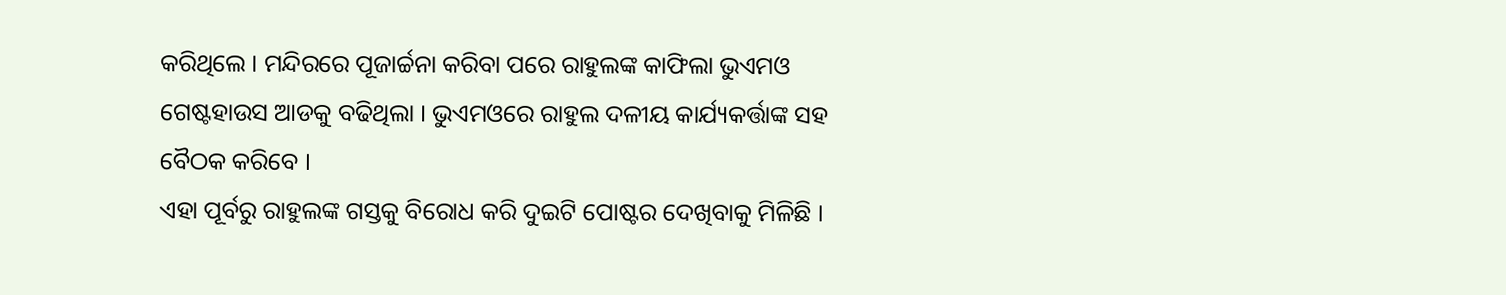କରିଥିଲେ । ମନ୍ଦିରରେ ପୂଜାର୍ଚ୍ଚନା କରିବା ପରେ ରାହୁଲଙ୍କ କାଫିଲା ଭୁଏମଓ ଗେଷ୍ଟହାଉସ ଆଡକୁ ବଢିଥିଲା । ଭୁଏମଓରେ ରାହୁଲ ଦଳୀୟ କାର୍ଯ୍ୟକର୍ତ୍ତାଙ୍କ ସହ ବୈଠକ କରିବେ ।
ଏହା ପୂର୍ବରୁ ରାହୁଲଙ୍କ ଗସ୍ତକୁ ବିରୋଧ କରି ଦୁଇଟି ପୋଷ୍ଟର ଦେଖିବାକୁ ମିଳିଛି ।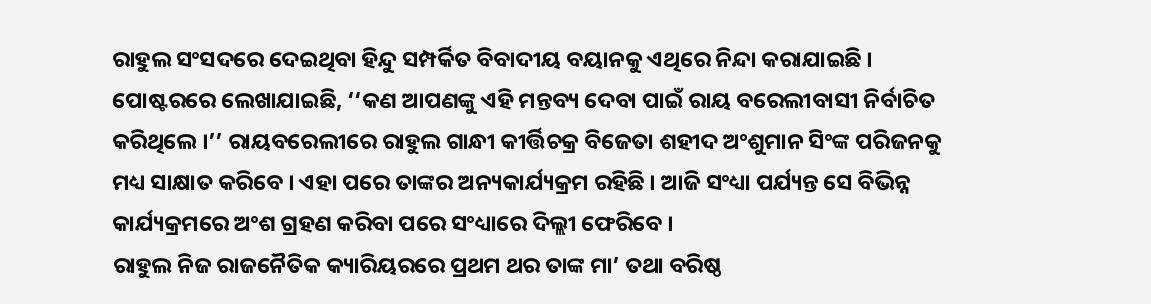ରାହୁଲ ସଂସଦରେ ଦେଇଥିବା ହିନ୍ଦୁ ସମ୍ପର୍କିତ ବିବାଦୀୟ ବୟାନକୁ ଏଥିରେ ନିନ୍ଦା କରାଯାଇଛି । ପୋଷ୍ଟରରେ ଲେଖାଯାଇଛି, ‘‘କଣ ଆପଣଙ୍କୁ ଏହି ମନ୍ତବ୍ୟ ଦେବା ପାଇଁ ରାୟ ବରେଲୀବାସୀ ନିର୍ବାଚିତ କରିଥିଲେ ।’’ ରାୟବରେଲୀରେ ରାହୁଲ ଗାନ୍ଧୀ କୀର୍ତ୍ତିଚକ୍ର ବିଜେତା ଶହୀଦ ଅଂଶୁମାନ ସିଂଙ୍କ ପରିଜନକୁ ମଧ୍ୟ ସାକ୍ଷାତ କରିବେ । ଏହା ପରେ ତାଙ୍କର ଅନ୍ୟକାର୍ଯ୍ୟକ୍ରମ ରହିଛି । ଆଜି ସଂଧ୍ୟା ପର୍ଯ୍ୟନ୍ତ ସେ ବିଭିନ୍ନ କାର୍ଯ୍ୟକ୍ରମରେ ଅଂଶ ଗ୍ରହଣ କରିବା ପରେ ସଂଧ୍ୟାରେ ଦିଲ୍ଲୀ ଫେରିବେ ।
ରାହୁଲ ନିଜ ରାଜନୈତିକ କ୍ୟାରିୟରରେ ପ୍ରଥମ ଥର ତାଙ୍କ ମା’ ତଥା ବରିଷ୍ଠ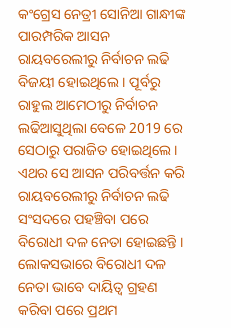କଂଗ୍ରେସ ନେତ୍ରୀ ସୋନିଆ ଗାନ୍ଧୀଙ୍କ ପାରମ୍ପରିକ ଆସନ ରାୟବରେଲୀରୁ ନିର୍ବାଚନ ଲଢି ବିଜୟୀ ହୋଇଥିଲେ । ପୂର୍ବରୁ ରାହୁଲ ଆମେଠୀରୁ ନିର୍ବାଚନ ଲଢିଆସୁଥିଲା ବେଳେ 2019 ରେ ସେଠାରୁ ପରାଜିତ ହୋଇଥିଲେ । ଏଥର ସେ ଆସନ ପରିବର୍ତ୍ତନ କରି ରାୟବରେଲୀରୁ ନିର୍ବାଚନ ଲଢି ସଂସଦରେ ପହଞ୍ଚିବା ପରେ ବିରୋଧୀ ଦଳ ନେତା ହୋଇଛନ୍ତି ।
ଲୋକସଭାରେ ବିରୋଧୀ ଦଳ ନେତା ଭାବେ ଦାୟିତ୍ବ ଗ୍ରହଣ କରିବା ପରେ ପ୍ରଥମ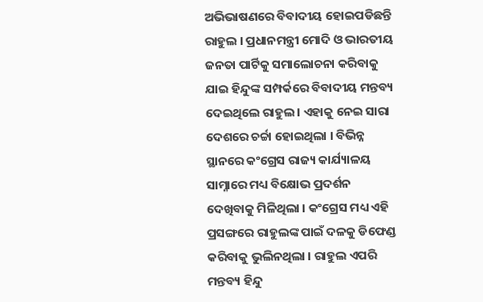ଅଭିଭାଷଣରେ ବିବାଦୀୟ ହୋଇପଡିଛନ୍ତି ରାହୁଲ । ପ୍ରଧାନମନ୍ତ୍ରୀ ମୋଦି ଓ ଭାରତୀୟ ଜନତା ପାର୍ଟିକୁ ସମାଲୋଚନା କରିବାକୁ ଯାଇ ହିନ୍ଦୁଙ୍କ ସମ୍ପର୍କରେ ବିବାଦୀୟ ମନ୍ତବ୍ୟ ଦେଇଥିଲେ ରାହୁଲ । ଏହାକୁ ନେଇ ସାରା ଦେଶରେ ଚର୍ଚ୍ଚା ହୋଇଥିଲା । ବିଭିନ୍ନ ସ୍ଥାନରେ କଂଗ୍ରେସ ରାଜ୍ୟ କାର୍ଯ୍ୟାଳୟ ସାମ୍ନାରେ ମଧ୍ୟ ବିକ୍ଷୋଭ ପ୍ରଦର୍ଶନ ଦେଖିବାକୁ ମିଳିଥିଲା । କଂଗ୍ରେସ ମଧ୍ୟ ଏହି ପ୍ରସଙ୍ଗରେ ରାହୁଲଙ୍କ ପାଇଁ ଦଳକୁ ଡିଫେଣ୍ଡ କରିବାକୁ ଭୁଲିନଥିଲା । ରାହୁଲ ଏପରି ମନ୍ତବ୍ୟ ହିନ୍ଦୁ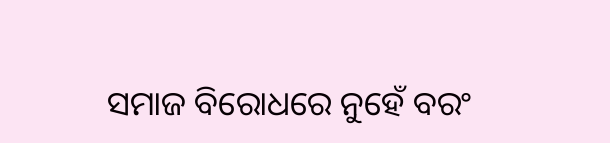ସମାଜ ବିରୋଧରେ ନୁହେଁ ବରଂ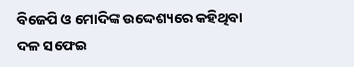ବିଜେପି ଓ ମୋଦିଙ୍କ ଉଦ୍ଦେଶ୍ୟରେ କହିଥିବା ଦଳ ସଫେଇ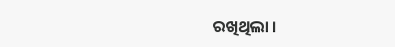ରଖିଥିଲା ।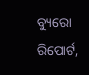ବ୍ୟୁରୋ ରିପୋର୍ଟ,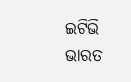ଇଟିଭି ଭାରତ